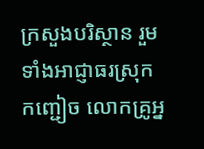ក្រសួងបរិស្ថាន រួមទាំងអាជ្ញាធរស្រុកកញ្ជៀច លោកគ្រូអ្ន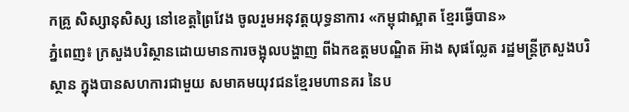កគ្រូ សិស្សានុសិស្ស នៅខេត្តព្រៃវែង ចូលរួមអនុវត្តយុទ្ធនាការ «កម្ពុជាស្អាត ខ្មែរធ្វើបាន»
ភ្នំពេញ៖ ក្រសួងបរិស្ថានដោយមានការចង្អុលបង្ហាញ ពីឯកឧត្តមបណ្ឌិត អ៊ាង សុផល្លែត រដ្ឋមន្រ្តីក្រសួងបរិស្ថាន ក្នុងបានសហការជាមួយ សមាគមយុវជនខ្មែរមហានគរ នៃប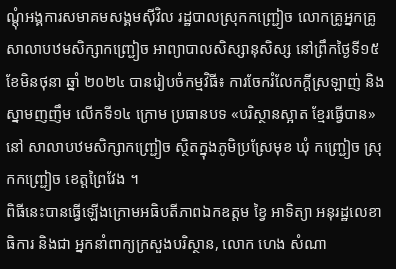ណ្ដុំអង្គការសមាគមសង្គមស៊ីវិល រដ្ឋបាលស្រុកកញ្ជ្រៀច លោកគ្រូអ្នកគ្រូសាលាបឋមសិក្សាកញ្ជ្រៀច អាព្យាបាលសិស្សានុសិស្ស នៅព្រឹកថ្ងៃទី១៥ ខែមិនថុនា ឆ្នាំ ២០២៤ បានរៀបចំកម្មវិធី៖ ការចែករំលែកក្តីស្រឡាញ់ និងស្នាមញញឹម លើកទី១៤ ក្រោម ប្រធានបទ «បរិស្ថានស្អាត ខ្មែរធ្វើបាន» នៅ សាលាបឋមសិក្សាកញ្ជ្រៀច ស្ថិតក្នុងភូមិប្រស្រែមុខ ឃុំ កញ្ជ្រៀច ស្រុកកញ្ជ្រៀច ខេត្តព្រៃវែង ។
ពិធីនេះបានធ្វើឡើងក្រោមអធិបតីភាពឯកឧត្តម ខ្វៃ អាទិត្យា អនុរដ្ឋលេខាធិការ និងជា អ្នកនាំពាក្យក្រសួងបរិស្ថាន, លោក ហេង សំណា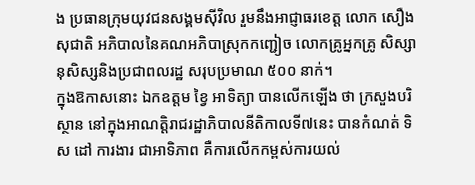ង ប្រធានក្រុមយុវជនសង្គមស៊ីវិល រួមនឹងអាជ្ញាធរខេត្ត លោក សឿង សុជាតិ អភិបាលនៃគណអភិបាស្រុកកញ្ជៀច លោកគ្រូអ្នកគ្រូ សិស្សានុសិស្សនិងប្រជាពលរដ្ឋ សរុបប្រមាណ ៥០០ នាក់។
ក្នុងឱកាសនោះ ឯកឧត្តម ខ្វៃ អាទិត្យា បានលើកឡើង ថា ក្រសួងបរិស្ថាន នៅក្នុងអាណត្តិរាជរដ្ឋាភិបាលនីតិកាលទី៧នេះ បានកំណត់ ទិស ដៅ ការងារ ជាអាទិភាព គឺការលើកកម្ពស់ការយល់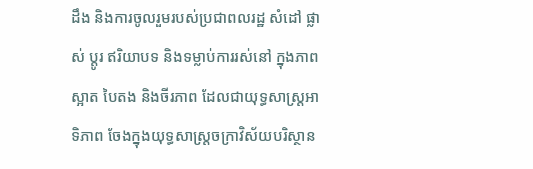ដឹង និងការចូលរួមរបស់ប្រជាពលរដ្ឋ សំដៅ ផ្លាស់ ប្តូរ ឥរិយាបទ និងទម្លាប់ការរស់នៅ ក្នុងភាពស្អាត បៃតង និងចីរភាព ដែលជាយុទ្ធសាស្រ្តអាទិភាព ចែងក្នុងយុទ្ធសាស្រ្តចក្រាវិស័យបរិស្ថាន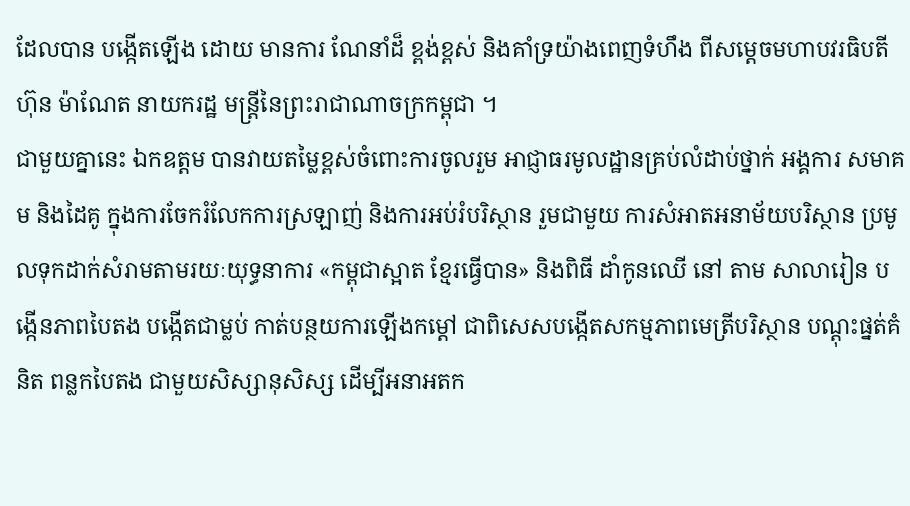ដែលបាន បង្កើតឡើង ដោយ មានការ ណែនាំដ៏ ខ្ពង់ខ្ពស់ និងគាំទ្រយ៉ាងពេញទំហឹង ពីសម្តេចមហាបវរធិបតី ហ៊ុន ម៉ាណែត នាយករដ្ឋ មន្រ្តីនៃព្រះរាជាណាចក្រកម្ពុជា ។
ជាមួយគ្នានេះ ឯកឧត្តម បានវាយតម្លៃខ្ពស់ចំពោះការចូលរួម អាជ្ញាធរមូលដ្ឋានគ្រប់លំដាប់ថ្នាក់ អង្គការ សមាគម និងដៃគូ ក្នុងការចែករំលែកការស្រឡាញ់ និងការអប់រំបរិស្ថាន រួមជាមួយ ការសំអាតអនាម័យបរិស្ថាន ប្រមូលទុកដាក់សំរាមតាមរយៈយុទ្ធនាការ «កម្ពុជាស្អាត ខ្មែរធ្វើបាន» និងពិធី ដាំកូនឈើ នៅ តាម សាលារៀន បង្កើនភាពបៃតង បង្កើតជាម្លប់ កាត់បន្ថយការឡើងកម្តៅ ជាពិសេសបង្កើតសកម្មភាពមេត្រីបរិស្ថាន បណ្តុះផ្នត់គំនិត ពន្លកបៃតង ជាមួយសិស្សានុសិស្ស ដើម្បីអនាអតក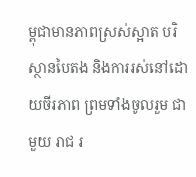ម្ពុជាមានភាពស្រស់ស្អាត បរិស្ថានបៃតង និងការរស់នៅដោយចីរភាព ព្រមទាំងចូលរួម ជាមួយ រាជ រ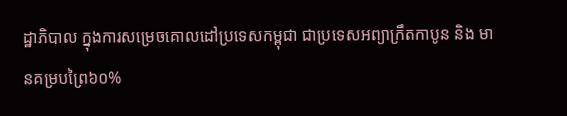ដ្ឋាភិបាល ក្នុងការសម្រេចគោលដៅប្រទេសកម្ពុជា ជាប្រទេសអព្យាក្រឹតកាបូន និង មានគម្របព្រៃ៦០%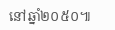នៅឆ្នាំ២០៥០៕